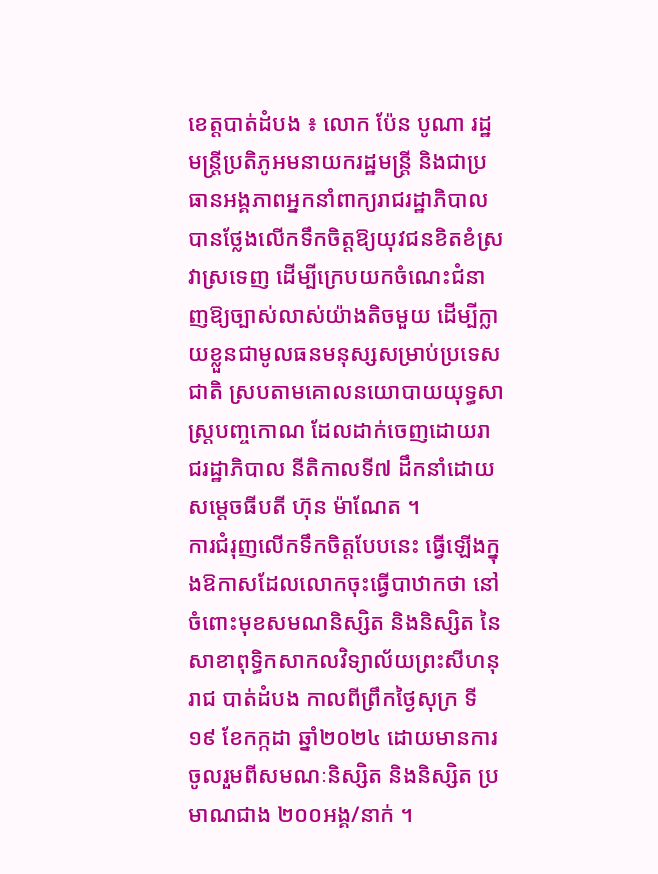ខេត្តបាត់ដំបង ៖ លោក ប៉ែន បូណា រដ្ឋមន្ត្រីប្រតិភូអមនាយករដ្ឋមន្ត្រី និងជាប្រធានអង្គភាពអ្នកនាំពាក្យរាជរដ្ឋាភិបាល បានថ្លែងលើកទឹកចិត្តឱ្យយុវជនខិតខំស្រវាស្រទេញ ដើម្បីក្រេបយកចំណេះជំនាញឱ្យច្បាស់លាស់យ៉ាងតិចមួយ ដើម្បីក្លាយខ្លួនជាមូលធនមនុស្សសម្រាប់ប្រទេសជាតិ ស្របតាមគោលនយោបាយយុទ្ធសាស្ត្របញ្ចកោណ ដែលដាក់ចេញដោយរាជរដ្ឋាភិបាល នីតិកាលទី៧ ដឹកនាំដោយសម្តេចធីបតី ហ៊ុន ម៉ាណែត ។
ការជំរុញលើកទឹកចិត្តបែបនេះ ធ្វើឡើងក្នុងឱកាសដែលលោកចុះធ្វើបាឋាកថា នៅចំពោះមុខសមណនិស្សិត និងនិស្សិត នៃសាខាពុទ្ធិកសាកលវិទ្យាល័យព្រះសីហនុរាជ បាត់ដំបង កាលពីព្រឹកថ្ងៃសុក្រ ទី១៩ ខែកក្កដា ឆ្នាំ២០២៤ ដោយមានការចូលរួមពីសមណៈនិស្សិត និងនិស្សិត ប្រមាណជាង ២០០អង្គ/នាក់ ។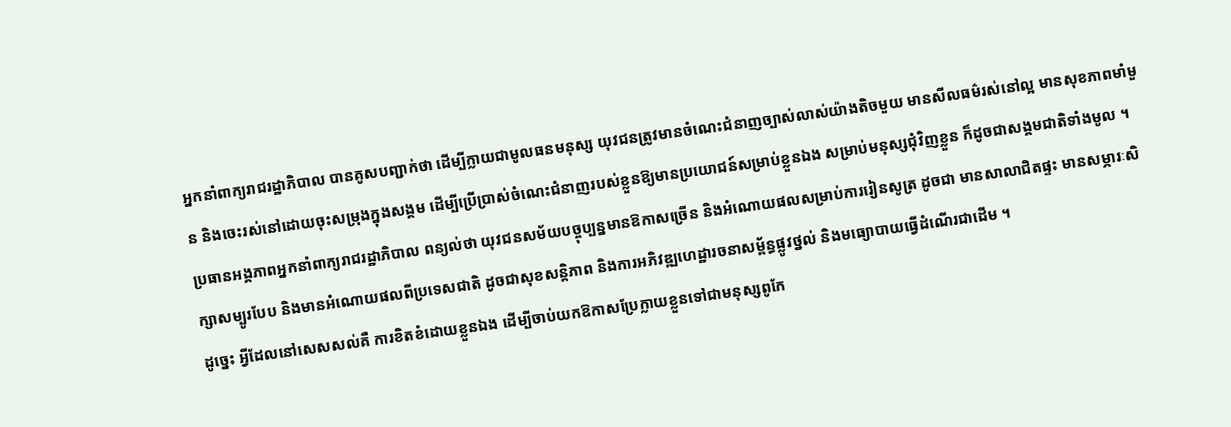អ្នកនាំពាក្យរាជរដ្ឋាភិបាល បានគូសបញ្ជាក់ថា ដើម្បីក្លាយជាមូលធនមនុស្ស យុវជនត្រូវមានចំណេះជំនាញច្បាស់លាស់យ៉ាងតិចមួយ មានសីលធម៌រស់នៅល្អ មានសុខភាពមាំមួន និងចេះរស់នៅដោយចុះសម្រុងក្នុងសង្គម ដើម្បីប្រើប្រាស់ចំណេះជំនាញរបស់ខ្លួនឱ្យមានប្រយោជន៍សម្រាប់ខ្លួនឯង សម្រាប់មនុស្សជុំវិញខ្លួន ក៏ដូចជាសង្គមជាតិទាំងមូល ។
ប្រធានអង្គភាពអ្នកនាំពាក្យរាជរដ្ឋាភិបាល ពន្យល់ថា យុវជនសម័យបច្ចុប្បន្នមានឱកាសច្រើន និងអំណោយផលសម្រាប់ការរៀនសូត្រ ដូចជា មានសាលាជិតផ្ទះ មានសម្ភារៈសិក្សាសម្បូរបែប និងមានអំណោយផលពីប្រទេសជាតិ ដូចជាសុខសន្តិភាព និងការអភិវឌ្ឍហេដ្ឋារចនាសម្ព័ន្ធផ្លូវថ្នល់ និងមធ្យោបាយធ្វើដំណើរជាដើម ។
ដូច្នេះ អ្វីដែលនៅសេសសល់គឺ ការខិតខំដោយខ្លួនឯង ដើម្បីចាប់យកឱកាសប្រែក្លាយខ្លួនទៅជាមនុស្សពូកែ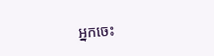អ្នកចេះ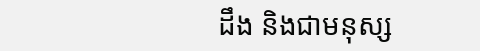ដឹង និងជាមនុស្ស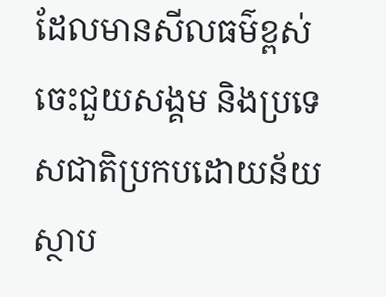ដែលមានសីលធម៌ខ្ពស់ ចេះជួយសង្គម និងប្រទេសជាតិប្រកបដោយន័យស្ថាប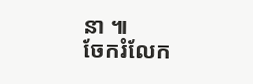នា ៕
ចែករំលែក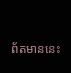ព័តមាននេះ